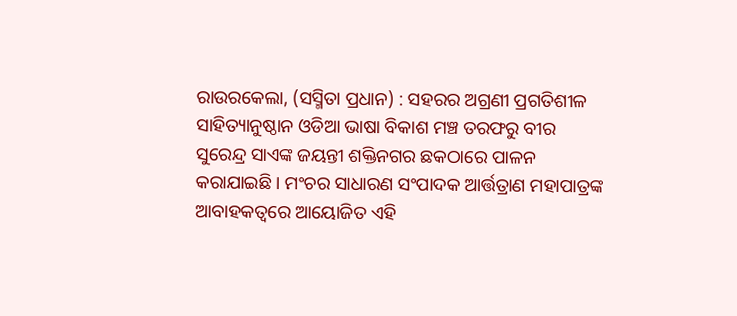ରାଉରକେଲା, (ସସ୍ମିତା ପ୍ରଧାନ) : ସହରର ଅଗ୍ରଣୀ ପ୍ରଗତିଶୀଳ ସାହିତ୍ୟାନୁଷ୍ଠାନ ଓଡିଆ ଭାଷା ବିକାଶ ମଞ୍ଚ ତରଫରୁ ବୀର ସୁରେନ୍ଦ୍ର ସାଏଙ୍କ ଜୟନ୍ତୀ ଶକ୍ତିନଗର ଛକଠାରେ ପାଳନ କରାଯାଇଛି । ମଂଚର ସାଧାରଣ ସଂପାଦକ ଆର୍ତ୍ତତ୍ରାଣ ମହାପାତ୍ରଙ୍କ ଆବାହକତ୍ୱରେ ଆୟୋଜିତ ଏହି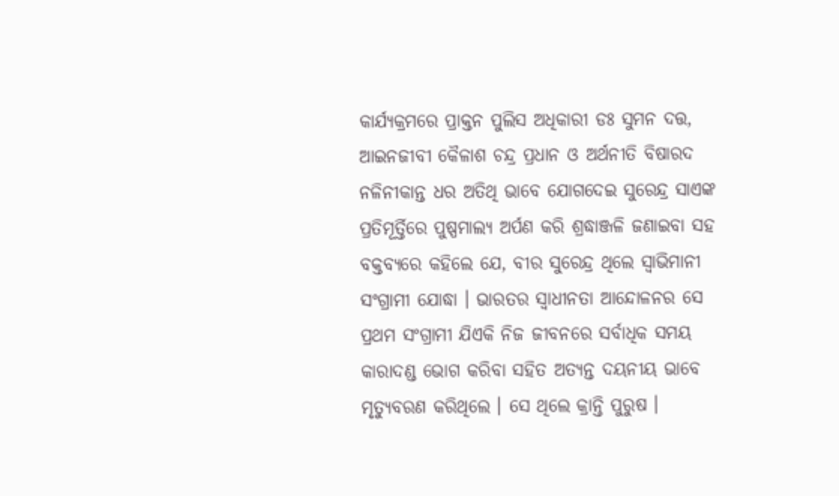କାର୍ଯ୍ୟକ୍ରମରେ ପ୍ରାକ୍ତନ ପୁଲିସ ଅଧିକାରୀ ଡଃ ସୁମନ ଦତ୍ତ, ଆଇନଜୀବୀ କୈଳାଶ ଚନ୍ଦ୍ର ପ୍ରଧାନ ଓ ଅର୍ଥନୀତି ବିଷାରଦ ନଳିନୀକାନ୍ତ ଧର ଅତିଥି ଭାବେ ଯୋଗଦେଇ ସୁରେନ୍ଦ୍ର ସାଏଙ୍କ ପ୍ରତିମୂର୍ତ୍ତିରେ ପୁଷ୍ପମାଲ୍ୟ ଅର୍ପଣ କରି ଶ୍ରଦ୍ଧାଞ୍ଜଳି ଜଣାଇବା ସହ ବକ୍ତବ୍ୟରେ କହିଲେ ଯେ, ବୀର ସୁରେନ୍ଦ୍ର ଥିଲେ ସ୍ବାଭିମାନୀ ସଂଗ୍ରାମୀ ଯୋଦ୍ଧା । ଭାରତର ସ୍ଵାଧୀନତା ଆନ୍ଦୋଳନର ସେ ପ୍ରଥମ ସଂଗ୍ରାମୀ ଯିଏକି ନିଜ ଜୀବନରେ ସର୍ବାଧିକ ସମୟ କାରାଦଣ୍ଡ ଭୋଗ କରିବା ସହିତ ଅତ୍ୟନ୍ତ ଦୟନୀୟ ଭାବେ ମୃତ୍ୟୁବରଣ କରିଥିଲେ । ସେ ଥିଲେ କ୍ରାନ୍ତି ପୁରୁଷ ।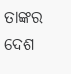ତାଙ୍କର ଦେଶ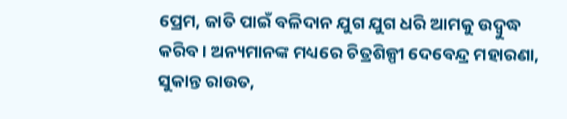ପ୍ରେମ, ଜାତି ପାଇଁ ବଳିଦାନ ଯୁଗ ଯୁଗ ଧରି ଆମକୁ ଉଦ୍ବୁଦ୍ଧ କରିବ । ଅନ୍ୟମାନଙ୍କ ମଧ୍ୟରେ ଚିତ୍ରଶିଳ୍ପୀ ଦେବେନ୍ଦ୍ର ମହାରଣା, ସୁକାନ୍ତ ରାଉତ,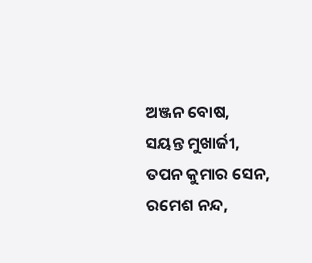ଅଞ୍ଜନ ବୋଷ, ସୟନ୍ତ ମୁଖାର୍ଜୀ, ତପନ କୁମାର ସେନ, ରମେଶ ନନ୍ଦ,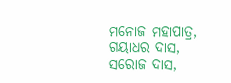ମନୋଜ ମହାପାତ୍ର, ଗୟାଧର ଦାସ, ସରୋଜ ଦାସ,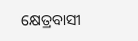କ୍ଷେତ୍ରବାସୀ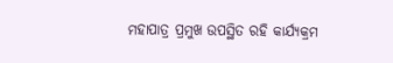ମହାପାତ୍ର ପ୍ରମୁଖ ଉପସ୍ଥିତ ରହି କାର୍ଯ୍ୟକ୍ରମ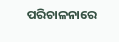ପରିଚାଳନାରେ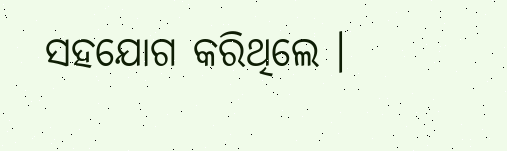ସହଯୋଗ କରିଥିଲେ ।